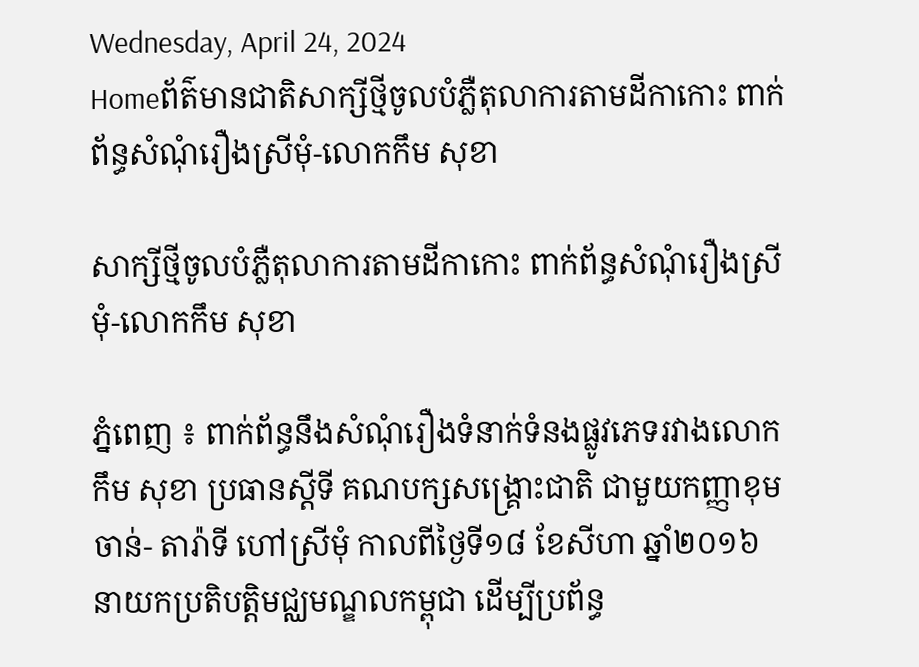Wednesday, April 24, 2024
Homeព័ត៌មានជាតិសាក្សីថ្មីចូលបំភ្លឺតុលាការតាមដីកាកោះ ពាក់ព័ន្ធសំណុំរឿងស្រីមុំ-លោកកឹម សុខា

សាក្សីថ្មីចូលបំភ្លឺតុលាការតាមដីកាកោះ ពាក់ព័ន្ធសំណុំរឿងស្រីមុំ-លោកកឹម សុខា

ភ្នំពេញ ៖ ពាក់ព័ន្ធនឹងសំណុំរឿងទំនាក់ទំនងផ្លូវភេទរវាងលោកកឹម សុខា ប្រធានស្តីទី គណបក្សសង្គ្រោះជាតិ ជាមួយកញ្ញាខុម ចាន់- តារ៉ាទី ហៅស្រីមុំ កាលពីថ្ងៃទី១៨ ខែសីហា ឆ្នាំ២០១៦ នាយកប្រតិបត្តិមជ្ឈមណ្ឌលកម្ពុជា ដើម្បីប្រព័ន្ធ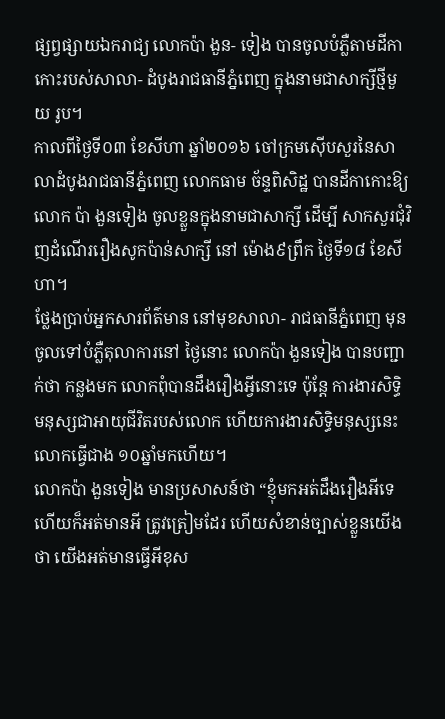ផ្សព្វផ្សាយឯករាជ្យ លោកប៉ា ងួន- ទៀង បានចូលបំភ្លឺតាមដីកាកោះរបស់សាលា- ដំបូងរាជធានីភ្នំពេញ ក្នុងនាមជាសាក្សីថ្មីមួយ រូប។
កាលពីថ្ងៃទី០៣ ខែសីហា ឆ្នាំ២០១៦ ចៅក្រមស៊ើបសួរនៃសាលាដំបូងរាជធានីភ្នំពេញ លោកធាម ច័ន្ទពិសិដ្ឋ បានដីកាកោះឱ្យលោក ប៉ា ងួនទៀង ចូលខ្លួនក្នុងនាមជាសាក្សី ដើម្បី សាកសួរជុំវិញដំណើររឿងសូកប៉ាន់សាក្សី នៅ ម៉ោង៩ព្រឹក ថ្ងៃទី១៨ ខែសីហា។
ថ្លែងប្រាប់អ្នកសារព័ត៌មាន នៅមុខសាលា- រាជធានីភ្នំពេញ មុនចូលទៅបំភ្លឺតុលាការនៅ ថ្ងៃនោះ លោកប៉ា ងួនទៀង បានបញ្ជាក់ថា កន្លងមក លោកពុំបានដឹងរឿងអ្វីនោះទេ ប៉ុន្តែ ការងារសិទ្ធិមនុស្សជាអាយុជីវិតរបស់លោក ហើយការងារសិទ្ធិមនុស្សនេះ លោកធ្វើជាង ១០ឆ្នាំមកហើយ។
លោកប៉ា ងួនទៀង មានប្រសាសន៍ថា “ខ្ញុំមកអត់ដឹងរឿងអីទេ ហើយក៏អត់មានអី ត្រូវត្រៀមដែរ ហើយសំខាន់ច្បាស់ខ្លួនយើងថា យើងអត់មានធ្វើអីខុស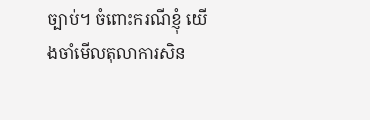ច្បាប់។ ចំពោះករណីខ្ញុំ យើងចាំមើលតុលាការសិន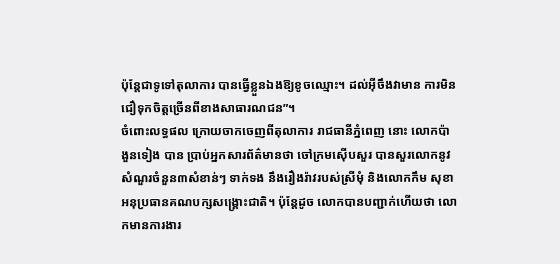ប៉ុន្តែជាទូទៅតុលាការ បានធ្វើខ្លួនឯងឱ្យខូចឈ្មោះ។ ដល់អ៊ីចឹងវាមាន ការមិនជឿទុកចិត្តច្រើនពីខាងសាធារណជន”។
ចំពោះលទ្ធផល ក្រោយចាកចេញពីតុលាការ រាជធានីភ្នំពេញ នោះ លោកប៉ា ងួនទៀង បាន ប្រាប់អ្នកសារព័ត៌មានថា ចៅក្រមស៊ើបសួរ បានសួរលោកនូវសំណួរចំនួន៣សំខាន់ៗ ទាក់ទង នឹងរឿងរ៉ាវរបស់ស្រីមុំ និងលោកកឹម សុខា អនុប្រធានគណបក្សសង្គ្រោះជាតិ។ ប៉ុន្តែដូច លោកបានបញ្ជាក់ហើយថា លោកមានការងារ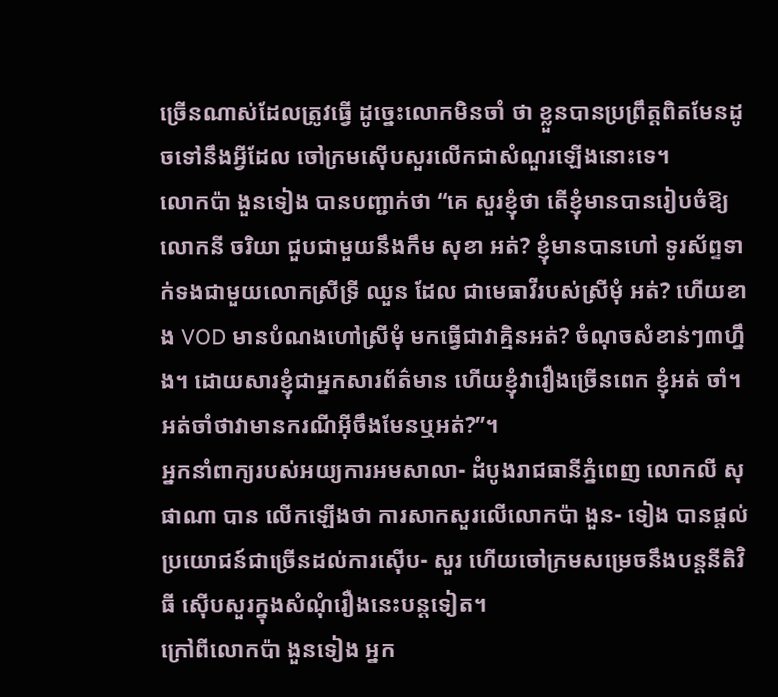ច្រើនណាស់ដែលត្រូវធ្វើ ដូច្នេះលោកមិនចាំ ថា ខ្លួនបានប្រព្រឹត្តពិតមែនដូចទៅនឹងអ្វីដែល ចៅក្រមស៊ើបសួរលើកជាសំណួរឡើងនោះទេ។
លោកប៉ា ងួនទៀង បានបញ្ជាក់ថា “គេ សួរខ្ញុំថា តើខ្ញុំមានបានរៀបចំឱ្យលោកនី ចរិយា ជួបជាមួយនឹងកឹម សុខា អត់? ខ្ញុំមានបានហៅ ទូរស័ព្ទទាក់ទងជាមួយលោកស្រីទ្រី ឈួន ដែល ជាមេធាវីរបស់ស្រីមុំ អត់? ហើយខាង VOD មានបំណងហៅស្រីមុំ មកធ្វើជាវាគ្មិនអត់? ចំណុចសំខាន់ៗ៣ហ្នឹង។ ដោយសារខ្ញុំជាអ្នកសារព័ត៌មាន ហើយខ្ញុំវារឿងច្រើនពេក ខ្ញុំអត់ ចាំ។ អត់ចាំថាវាមានករណីអ៊ីចឹងមែនឬអត់?”។
អ្នកនាំពាក្យរបស់អយ្យការអមសាលា- ដំបូងរាជធានីភ្នំពេញ លោកលី សុផាណា បាន លើកឡើងថា ការសាកសួរលើលោកប៉ា ងួន- ទៀង បានផ្តល់ប្រយោជន៍ជាច្រើនដល់ការស៊ើប- សួរ ហើយចៅក្រមសម្រេចនឹងបន្តនីតិវិធី ស៊ើបសួរក្នុងសំណុំរឿងនេះបន្តទៀត។
ក្រៅពីលោកប៉ា ងួនទៀង អ្នក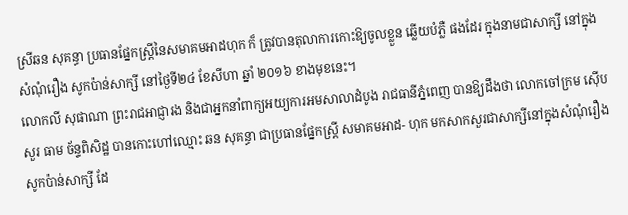ស្រីឆន សុគន្ធា ប្រធានផ្នែកស្ត្រីនៃសមាគមអាដហុក ក៏ ត្រូវបានតុលាការកោះឱ្យចូលខ្លួន ឆ្លើយបំភ្លឺ ផងដែរ ក្នុងនាមជាសាក្សី នៅក្នុងសំណុំរឿង សូកប៉ាន់សាក្សី នៅថ្ងៃទី២៤ ខែសីហា ឆ្នាំ ២០១៦ ខាងមុខនេះ។
លោកលី សុផាណា ព្រះរាជអាជ្ញារង និងជាអ្នកនាំពាក្យអយ្យការអមសាលាដំបូង រាជធានីភ្នំពេញ បានឱ្យដឹងថា លោកចៅក្រម ស៊ើបសួរ ធាម ច័ន្ទពិសិដ្ឋ បានកោះហៅឈ្មោះ ឆន សុគន្ធា ជាប្រធានផ្នែកស្ត្រី សមាគមអាដ- ហុក មកសាកសួរជាសាក្សីនៅក្នុងសំណុំរឿង សូកប៉ាន់សាក្សី ដែ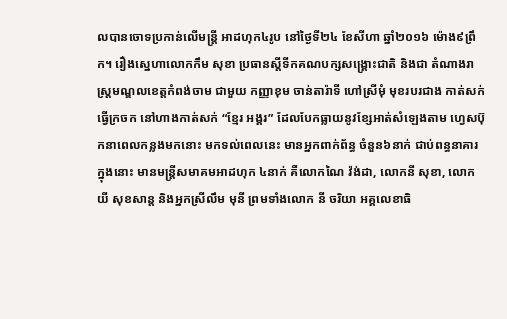លបានចោទប្រកាន់លើមន្ត្រី អាដហុក៤រូប នៅថ្ងៃទី២៤ ខែសីហា ឆ្នាំ២០១៦ ម៉ោង៩ព្រឹក។ រឿងស្នេហាលោកកឹម សុខា ប្រធានស្តីទីកគណបក្សសង្គ្រោះជាតិ និងជា តំណាងរាស្ត្រមណ្ឌលខេត្តកំពង់ចាម ជាមួយ កញ្ញាខុម ចាន់តារ៉ាទី ហៅស្រីមុំ មុខរបរជាង កាត់សក់ ធ្វើក្រចក នៅហាងកាត់សក់ “ខ្មែរ អង្គរ” ដែលបែកធ្លាយនូវខ្សែអាត់សំឡេងតាម ហ្វេសប៊ុកនាពេលកន្លងមកនោះ មកទល់ពេលនេះ មានអ្នកពាក់ព័ន្ធ ចំនួន៦នាក់ ជាប់ពន្ធនាគារ ក្នុងនោះ មានមន្ត្រីសមាគមអាដហុក ៤នាក់ គឺលោកណៃ វ៉ង់ដា, លោកនី សុខា, លោកយី សុខសាន្ត និងអ្នកស្រីលឹម មុនី ព្រមទាំងលោក នី ចរិយា អគ្គលេខាធិ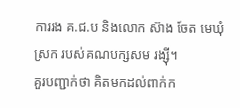ការរង គ.ជ.ប និងលោក ស៊ាង ចែត មេឃុំស្រក របស់គណបក្សសម រង្ស៊ី។
គួរបញ្ជាក់ថា គិតមកដល់ពាក់ក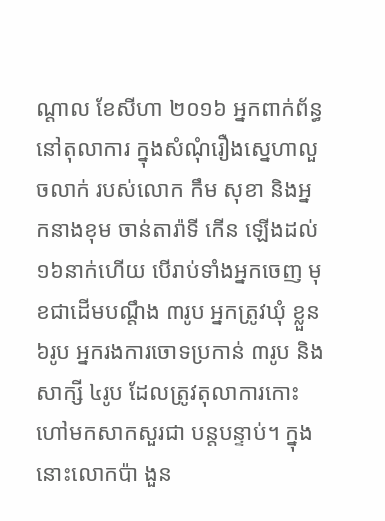ណ្តាល ខែសីហា ២០១៦ អ្នកពាក់ព័ន្ធនៅតុលាការ ក្នុងសំណុំរឿងស្នេហាលួចលាក់ របស់លោក កឹម សុខា និងអ្នកនាងខុម ចាន់តារ៉ាទី កើន ឡើងដល់១៦នាក់ហើយ បើរាប់ទាំងអ្នកចេញ មុខជាដើមបណ្តឹង ៣រូប អ្នកត្រូវឃុំ ខ្លួន៦រូប អ្នករងការចោទប្រកាន់ ៣រូប និងសាក្សី ៤រូប ដែលត្រូវតុលាការកោះហៅមកសាកសួរជា បន្តបន្ទាប់។ ក្នុងនោះលោកប៉ា ងួន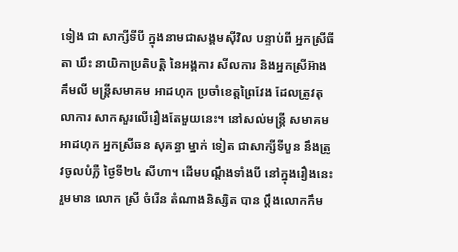ទៀង ជា សាក្សីទីបី ក្នុងនាមជាសង្គមស៊ីវិល បន្ទាប់ពី អ្នកស្រីធីតា ឃឹះ នាយិកាប្រតិបត្តិ នៃអង្គការ សីលការ និងអ្នកស្រីអ៊ាង គឹមលី មន្ត្រីសមាគម អាដហុក ប្រចាំខេត្តព្រៃវែង ដែលត្រូវតុលាការ សាកសួរលើរឿងតែមួយនេះ។ នៅសល់មន្ត្រី សមាគមអាដហុក អ្នកស្រីឆន សុគន្ធា ម្នាក់ ទៀត ជាសាក្សីទីបួន នឹងត្រូវចូលបំភ្លឺ ថ្ងៃទី២៤ សីហា។ ដើមបណ្តឹងទាំងបី នៅក្នុងរឿងនេះ រួមមាន លោក ស្រី ចំរើន តំណាងនិស្សិត បាន ប្តឹងលោកកឹម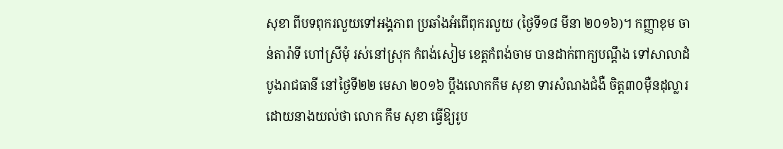សុខា ពីបទពុករលួយទៅអង្គភាព ប្រឆាំងអំពើពុករលួយ (ថ្ងៃទី១៨ មីនា ២០១៦)។ កញ្ញាខុម ចាន់តារ៉ាទី ហៅស្រីមុំ រស់នៅស្រុក កំពង់សៀម ខេត្តកំពង់ចាម បានដាក់ពាក្យបណ្តឹង ទៅសាលាដំបូងរាជធានី នៅថ្ងៃទី២២ មេសា ២០១៦ ប្តឹងលោកកឹម សុខា ទារសំណងជំងឺ ចិត្ត៣០ម៉ឺនដុល្លារ ដោយនាងយល់ថា លោក កឹម សុខា ធ្វើឱ្យរូប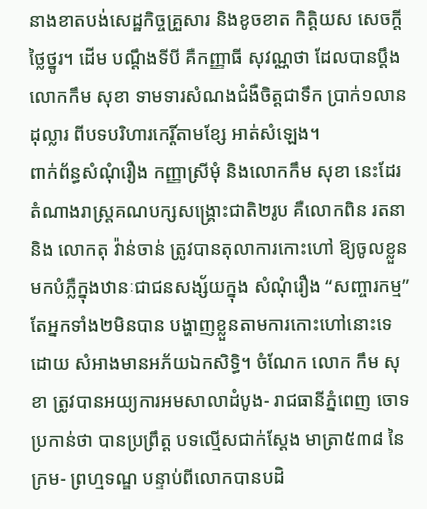នាងខាតបង់សេដ្ឋកិច្ចគ្រួសារ និងខូចខាត កិត្តិយស សេចក្តីថ្លៃថ្នូរ។ ដើម បណ្តឹងទីបី គឺកញ្ញាធី សុវណ្ណថា ដែលបានប្តឹង លោកកឹម សុខា ទាមទារសំណងជំងឺចិត្តជាទឹក ប្រាក់១លានដុល្លារ ពីបទបរិហារកេរ្តិ៍តាមខ្សែ អាត់សំឡេង។
ពាក់ព័ន្ធសំណុំរឿង កញ្ញាស្រីមុំ និងលោកកឹម សុខា នេះដែរ តំណាងរាស្ត្រគណបក្សសង្គ្រោះជាតិ២រូប គឺលោកពិន រតនា និង លោកតុ វ៉ាន់ចាន់ ត្រូវបានតុលាការកោះហៅ ឱ្យចូលខ្លួនមកបំភ្លឺក្នុងឋានៈជាជនសង្ស័យក្នុង សំណុំរឿង “សញ្ចារកម្ម” តែអ្នកទាំង២មិនបាន បង្ហាញខ្លួនតាមការកោះហៅនោះទេ ដោយ សំអាងមានអភ័យឯកសិទ្ធិ។ ចំណែក លោក កឹម សុខា ត្រូវបានអយ្យការអមសាលាដំបូង- រាជធានីភ្នំពេញ ចោទប្រកាន់ថា បានប្រព្រឹត្ត បទល្មើសជាក់ស្តែង មាត្រា៥៣៨ នៃក្រម- ព្រហ្មទណ្ឌ បន្ទាប់ពីលោកបានបដិ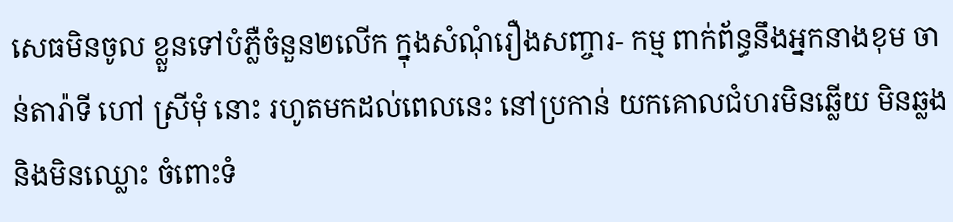សេធមិនចូល ខ្លួនទៅបំភ្លឺចំនួន២លើក ក្នុងសំណុំរឿងសញ្ចារ- កម្ម ពាក់ព័ន្ធនឹងអ្នកនាងខុម ចាន់តារ៉ាទី ហៅ ស្រីមុំ នោះ រហូតមកដល់ពេលនេះ នៅប្រកាន់ យកគោលជំហរមិនឆ្លើយ មិនឆ្លង និងមិនឈ្លោះ ចំពោះទំ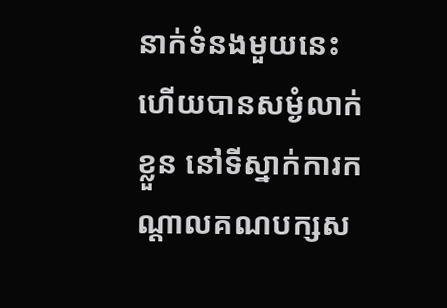នាក់ទំនងមួយនេះ ហើយបានសម្ងំលាក់ ខ្លួន នៅទីស្នាក់ការកណ្តាលគណបក្សស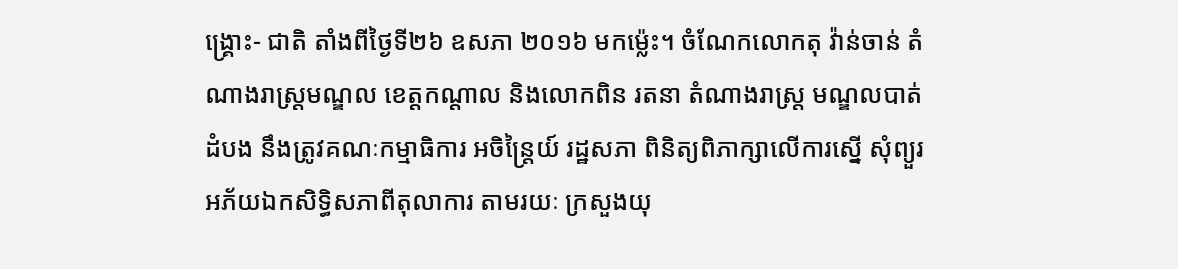ង្គ្រោះ- ជាតិ តាំងពីថ្ងៃទី២៦ ឧសភា ២០១៦ មកម៉្លេះ។ ចំណែកលោកតុ វ៉ាន់ចាន់ តំណាងរាស្ត្រមណ្ឌល ខេត្តកណ្តាល និងលោកពិន រតនា តំណាងរាស្ត្រ មណ្ឌលបាត់ដំបង នឹងត្រូវគណៈកម្មាធិការ អចិន្ត្រៃយ៍ រដ្ឋសភា ពិនិត្យពិភាក្សាលើការស្នើ សុំព្យួរអភ័យឯកសិទ្ធិសភាពីតុលាការ តាមរយៈ ក្រសួងយុ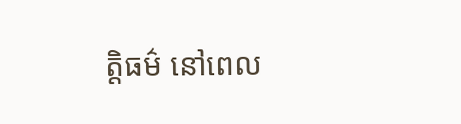ត្តិធម៌ នៅពេល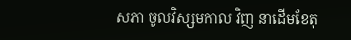សភា ចូលវិស្សមកាល វិញ នាដើមខែតុ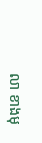លា ខាងមុ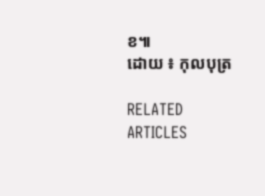ខ៕
ដោយ ៖ កុលបុត្រ

RELATED ARTICLES